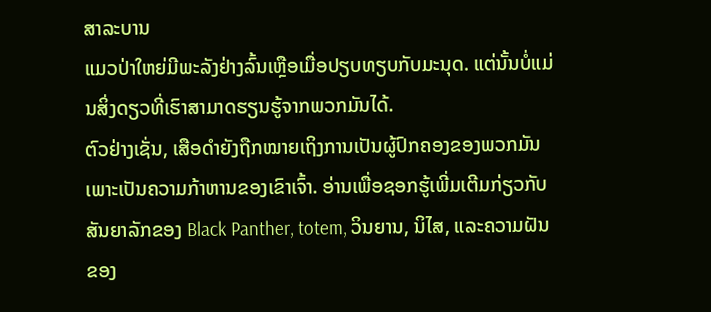ສາລະບານ
ແມວປ່າໃຫຍ່ມີພະລັງຢ່າງລົ້ນເຫຼືອເມື່ອປຽບທຽບກັບມະນຸດ. ແຕ່ນັ້ນບໍ່ແມ່ນສິ່ງດຽວທີ່ເຮົາສາມາດຮຽນຮູ້ຈາກພວກມັນໄດ້.
ຕົວຢ່າງເຊັ່ນ, ເສືອດຳຍັງຖືກໝາຍເຖິງການເປັນຜູ້ປົກຄອງຂອງພວກມັນ ເພາະເປັນຄວາມກ້າຫານຂອງເຂົາເຈົ້າ. ອ່ານເພື່ອຊອກຮູ້ເພີ່ມເຕີມກ່ຽວກັບສັນຍາລັກຂອງ Black Panther, totem, ວິນຍານ, ນິໄສ, ແລະຄວາມຝັນຂອງ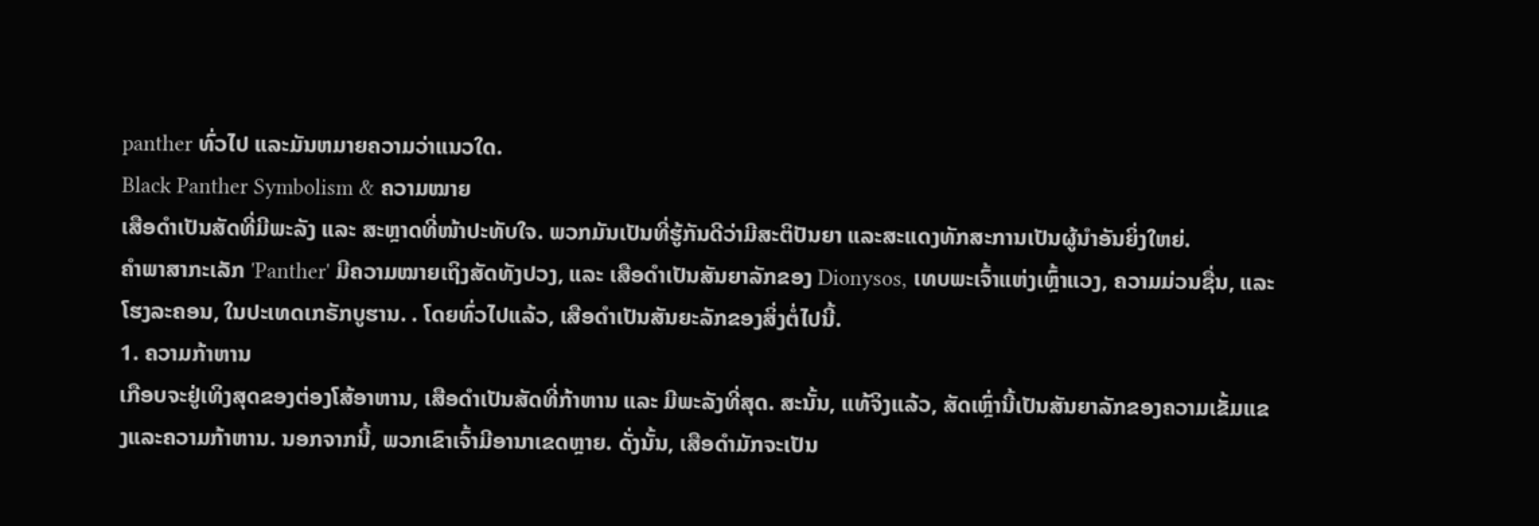panther ທົ່ວໄປ ແລະມັນຫມາຍຄວາມວ່າແນວໃດ.
Black Panther Symbolism & ຄວາມໝາຍ
ເສືອດຳເປັນສັດທີ່ມີພະລັງ ແລະ ສະຫຼາດທີ່ໜ້າປະທັບໃຈ. ພວກມັນເປັນທີ່ຮູ້ກັນດີວ່າມີສະຕິປັນຍາ ແລະສະແດງທັກສະການເປັນຜູ້ນຳອັນຍິ່ງໃຫຍ່.
ຄຳພາສາກະເລັກ 'Panther' ມີຄວາມໝາຍເຖິງສັດທັງປວງ, ແລະ ເສືອດຳເປັນສັນຍາລັກຂອງ Dionysos, ເທບພະເຈົ້າແຫ່ງເຫຼົ້າແວງ, ຄວາມມ່ວນຊື່ນ, ແລະໂຮງລະຄອນ, ໃນປະເທດເກຣັກບູຮານ. . ໂດຍທົ່ວໄປແລ້ວ, ເສືອດຳເປັນສັນຍະລັກຂອງສິ່ງຕໍ່ໄປນີ້.
1. ຄວາມກ້າຫານ
ເກືອບຈະຢູ່ເທິງສຸດຂອງຕ່ອງໂສ້ອາຫານ, ເສືອດຳເປັນສັດທີ່ກ້າຫານ ແລະ ມີພະລັງທີ່ສຸດ. ສະນັ້ນ, ແທ້ຈິງແລ້ວ, ສັດເຫຼົ່ານີ້ເປັນສັນຍາລັກຂອງຄວາມເຂັ້ມແຂງແລະຄວາມກ້າຫານ. ນອກຈາກນີ້, ພວກເຂົາເຈົ້າມີອານາເຂດຫຼາຍ. ດັ່ງນັ້ນ, ເສືອດຳມັກຈະເປັນ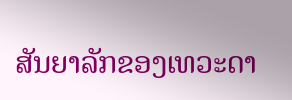ສັນຍາລັກຂອງເທວະດາ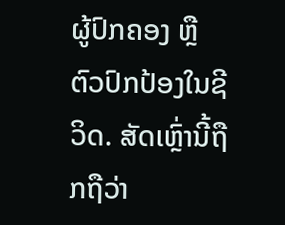ຜູ້ປົກຄອງ ຫຼື ຕົວປົກປ້ອງໃນຊີວິດ. ສັດເຫຼົ່ານີ້ຖືກຖືວ່າ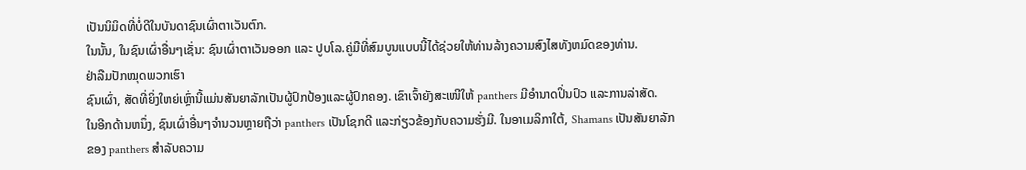ເປັນນິມິດທີ່ບໍ່ດີໃນບັນດາຊົນເຜົ່າຕາເວັນຕົກ.
ໃນນັ້ນ, ໃນຊົນເຜົ່າອື່ນໆເຊັ່ນ: ຊົນເຜົ່າຕາເວັນອອກ ແລະ ປູບໂລ.ຄູ່ມືທີ່ສົມບູນແບບນີ້ໄດ້ຊ່ວຍໃຫ້ທ່ານລ້າງຄວາມສົງໄສທັງຫມົດຂອງທ່ານ.
ຢ່າລືມປັກໝຸດພວກເຮົາ
ຊົນເຜົ່າ, ສັດທີ່ຍິ່ງໃຫຍ່ເຫຼົ່ານີ້ແມ່ນສັນຍາລັກເປັນຜູ້ປົກປ້ອງແລະຜູ້ປົກຄອງ. ເຂົາເຈົ້າຍັງສະເໜີໃຫ້ panthers ມີອໍານາດປິ່ນປົວ ແລະການລ່າສັດ.
ໃນອີກດ້ານຫນຶ່ງ, ຊົນເຜົ່າອື່ນໆຈໍານວນຫຼາຍຖືວ່າ panthers ເປັນໂຊກດີ ແລະກ່ຽວຂ້ອງກັບຄວາມຮັ່ງມີ. ໃນອາເມລິກາໃຕ້, Shamans ເປັນສັນຍາລັກຂອງ panthers ສໍາລັບຄວາມ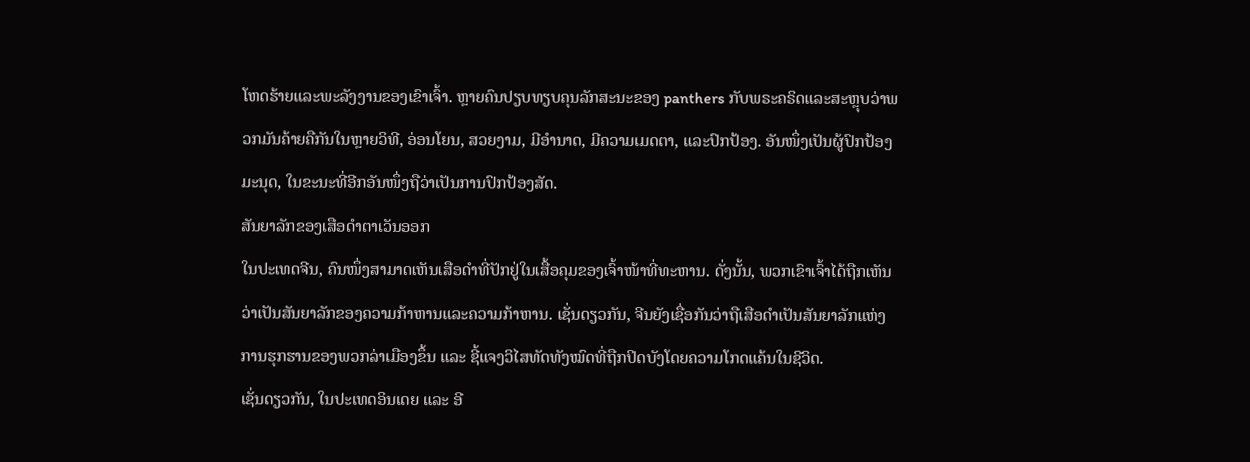ໂຫດຮ້າຍແລະພະລັງງານຂອງເຂົາເຈົ້າ. ຫຼາຍຄົນປຽບທຽບຄຸນລັກສະນະຂອງ panthers ກັບພຣະຄຣິດແລະສະຫຼຸບວ່າພວກມັນຄ້າຍຄືກັນໃນຫຼາຍວິທີ, ອ່ອນໂຍນ, ສວຍງາມ, ມີອຳນາດ, ມີຄວາມເມດຕາ, ແລະປົກປ້ອງ. ອັນໜຶ່ງເປັນຜູ້ປົກປ້ອງມະນຸດ, ໃນຂະນະທີ່ອີກອັນໜຶ່ງຖືວ່າເປັນການປົກປ້ອງສັດ.
ສັນຍາລັກຂອງເສືອດຳຕາເວັນອອກ
ໃນປະເທດຈີນ, ຄົນໜຶ່ງສາມາດເຫັນເສືອດຳທີ່ປັກຢູ່ໃນເສື້ອຄຸມຂອງເຈົ້າໜ້າທີ່ທະຫານ. ດັ່ງນັ້ນ, ພວກເຂົາເຈົ້າໄດ້ຖືກເຫັນວ່າເປັນສັນຍາລັກຂອງຄວາມກ້າຫານແລະຄວາມກ້າຫານ. ເຊັ່ນດຽວກັນ, ຈີນຍັງເຊື່ອກັນວ່າຖືເສືອດຳເປັນສັນຍາລັກແຫ່ງການຮຸກຮານຂອງພວກລ່າເມືອງຂຶ້ນ ແລະ ຊີ້ແຈງວິໄສທັດທັງໝົດທີ່ຖືກປິດບັງໂດຍຄວາມໂກດແຄ້ນໃນຊີວິດ.
ເຊັ່ນດຽວກັນ, ໃນປະເທດອິນເດຍ ແລະ ອີ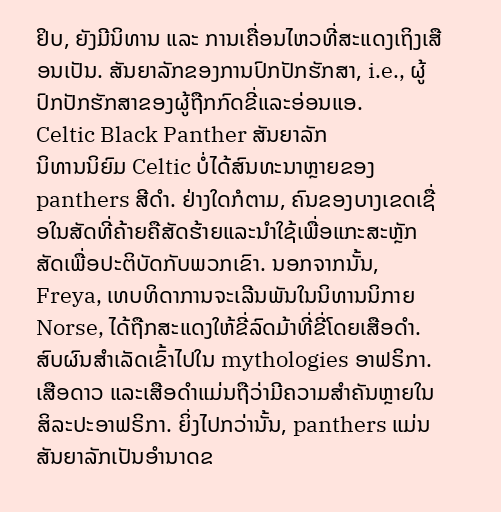ຢິບ, ຍັງມີນິທານ ແລະ ການເຄື່ອນໄຫວທີ່ສະແດງເຖິງເສືອນເປັນ. ສັນຍາລັກຂອງການປົກປັກຮັກສາ, i.e., ຜູ້ປົກປັກຮັກສາຂອງຜູ້ຖືກກົດຂີ່ແລະອ່ອນແອ.
Celtic Black Panther ສັນຍາລັກ
ນິທານນິຍົມ Celtic ບໍ່ໄດ້ສົນທະນາຫຼາຍຂອງ panthers ສີດໍາ. ຢ່າງໃດກໍຕາມ, ຄົນຂອງບາງເຂດເຊື່ອໃນສັດທີ່ຄ້າຍຄືສັດຮ້າຍແລະນໍາໃຊ້ເພື່ອແກະສະຫຼັກສັດເພື່ອປະຕິບັດກັບພວກເຂົາ. ນອກຈາກນັ້ນ, Freya, ເທບທິດາການຈະເລີນພັນໃນນິທານນິກາຍ Norse, ໄດ້ຖືກສະແດງໃຫ້ຂີ່ລົດມ້າທີ່ຂີ່ໂດຍເສືອດຳ. ສົບຜົນສໍາເລັດເຂົ້າໄປໃນ mythologies ອາຟຣິກາ. ເສືອດາວ ແລະເສືອດຳແມ່ນຖືວ່າມີຄວາມສຳຄັນຫຼາຍໃນສິລະປະອາຟຣິກາ. ຍິ່ງໄປກວ່ານັ້ນ, panthers ແມ່ນສັນຍາລັກເປັນອໍານາດຂ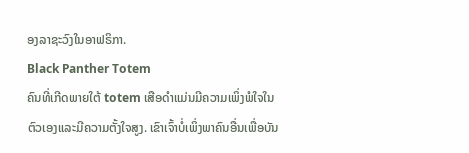ອງລາຊະວົງໃນອາຟຣິກາ.
Black Panther Totem
ຄົນທີ່ເກີດພາຍໃຕ້ totem ເສືອດໍາແມ່ນມີຄວາມເພິ່ງພໍໃຈໃນຕົວເອງແລະມີຄວາມຕັ້ງໃຈສູງ. ເຂົາເຈົ້າບໍ່ເພິ່ງພາຄົນອື່ນເພື່ອບັນ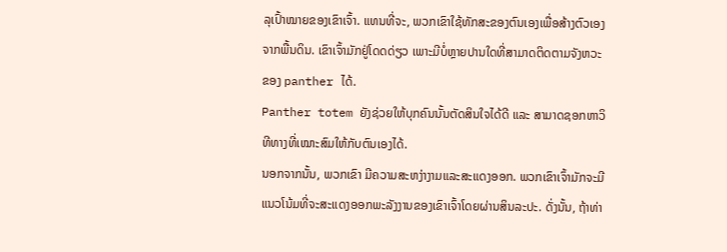ລຸເປົ້າໝາຍຂອງເຂົາເຈົ້າ. ແທນທີ່ຈະ, ພວກເຂົາໃຊ້ທັກສະຂອງຕົນເອງເພື່ອສ້າງຕົວເອງຈາກພື້ນດິນ. ເຂົາເຈົ້າມັກຢູ່ໂດດດ່ຽວ ເພາະມີບໍ່ຫຼາຍປານໃດທີ່ສາມາດຕິດຕາມຈັງຫວະຂອງ panther ໄດ້.
Panther totem ຍັງຊ່ວຍໃຫ້ບຸກຄົນນັ້ນຕັດສິນໃຈໄດ້ດີ ແລະ ສາມາດຊອກຫາວິທີທາງທີ່ເໝາະສົມໃຫ້ກັບຕົນເອງໄດ້.
ນອກຈາກນັ້ນ, ພວກເຂົາ ມີຄວາມສະຫງ່າງາມແລະສະແດງອອກ. ພວກເຂົາເຈົ້າມັກຈະມີແນວໂນ້ມທີ່ຈະສະແດງອອກພະລັງງານຂອງເຂົາເຈົ້າໂດຍຜ່ານສິນລະປະ. ດັ່ງນັ້ນ, ຖ້າທ່າ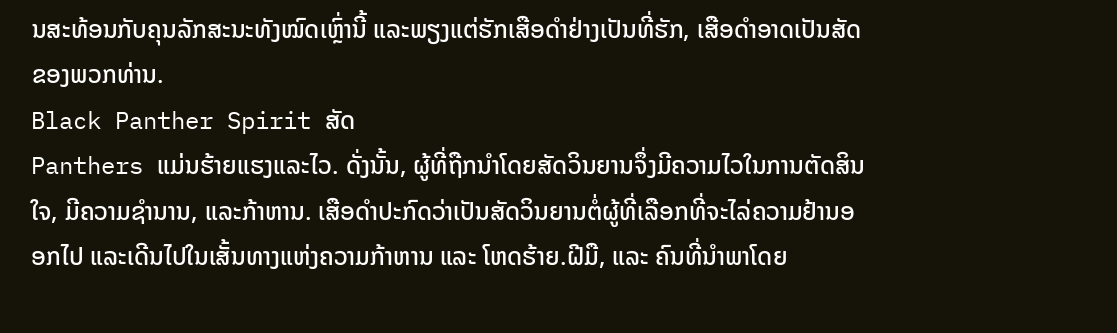ນສະທ້ອນກັບຄຸນລັກສະນະທັງໝົດເຫຼົ່ານີ້ ແລະພຽງແຕ່ຮັກເສືອດຳຢ່າງເປັນທີ່ຮັກ, ເສືອດຳອາດເປັນສັດຂອງພວກທ່ານ.
Black Panther Spirit ສັດ
Panthers ແມ່ນຮ້າຍແຮງແລະໄວ. ດັ່ງນັ້ນ, ຜູ້ທີ່ຖືກນຳໂດຍສັດວິນຍານຈຶ່ງມີຄວາມໄວໃນການຕັດສິນໃຈ, ມີຄວາມຊຳນານ, ແລະກ້າຫານ. ເສືອດຳປະກົດວ່າເປັນສັດວິນຍານຕໍ່ຜູ້ທີ່ເລືອກທີ່ຈະໄລ່ຄວາມຢ້ານອອກໄປ ແລະເດີນໄປໃນເສັ້ນທາງແຫ່ງຄວາມກ້າຫານ ແລະ ໂຫດຮ້າຍ.ຝີມື, ແລະ ຄົນທີ່ນຳພາໂດຍ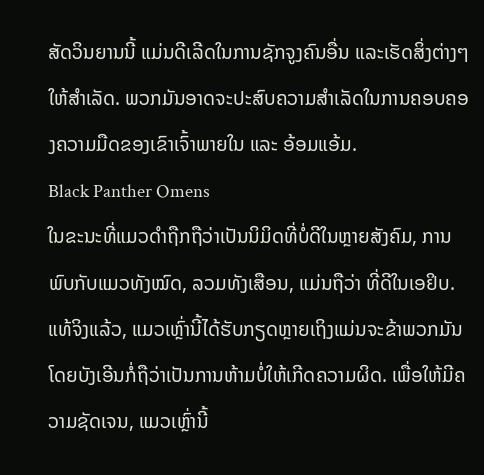ສັດວິນຍານນີ້ ແມ່ນດີເລີດໃນການຊັກຈູງຄົນອື່ນ ແລະເຮັດສິ່ງຕ່າງໆໃຫ້ສຳເລັດ. ພວກມັນອາດຈະປະສົບຄວາມສຳເລັດໃນການຄອບຄອງຄວາມມືດຂອງເຂົາເຈົ້າພາຍໃນ ແລະ ອ້ອມແອ້ມ.
Black Panther Omens
ໃນຂະນະທີ່ແມວດຳຖືກຖືວ່າເປັນນິມິດທີ່ບໍ່ດີໃນຫຼາຍສັງຄົມ, ການພົບກັບແມວທັງໝົດ, ລວມທັງເສືອນ, ແມ່ນຖືວ່າ ທີ່ດີໃນເອຢິບ. ແທ້ຈິງແລ້ວ, ແມວເຫຼົ່ານີ້ໄດ້ຮັບກຽດຫຼາຍເຖິງແມ່ນຈະຂ້າພວກມັນໂດຍບັງເອີນກໍ່ຖືວ່າເປັນການຫ້າມບໍ່ໃຫ້ເກີດຄວາມຜິດ. ເພື່ອໃຫ້ມີຄວາມຊັດເຈນ, ແມວເຫຼົ່ານີ້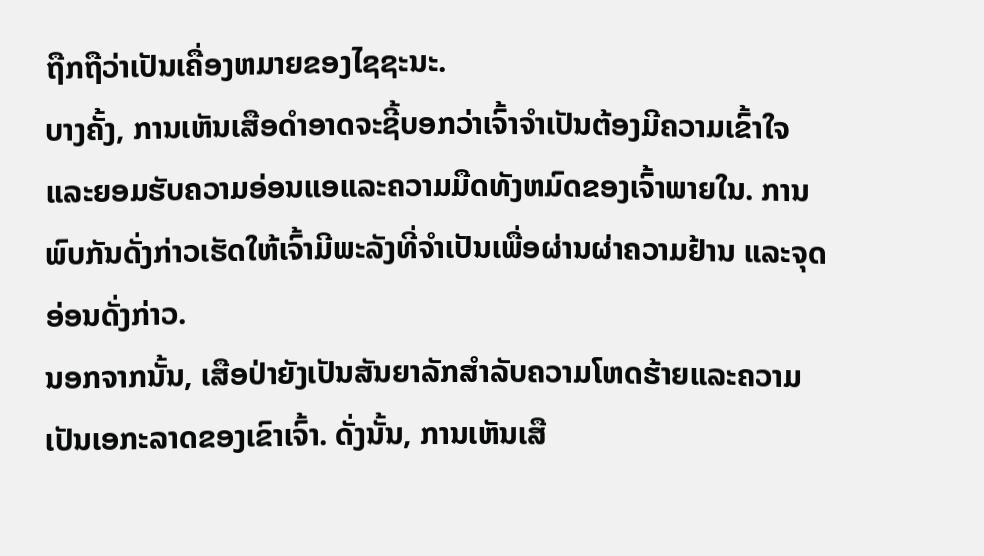ຖືກຖືວ່າເປັນເຄື່ອງຫມາຍຂອງໄຊຊະນະ.
ບາງຄັ້ງ, ການເຫັນເສືອດໍາອາດຈະຊີ້ບອກວ່າເຈົ້າຈໍາເປັນຕ້ອງມີຄວາມເຂົ້າໃຈແລະຍອມຮັບຄວາມອ່ອນແອແລະຄວາມມືດທັງຫມົດຂອງເຈົ້າພາຍໃນ. ການພົບກັນດັ່ງກ່າວເຮັດໃຫ້ເຈົ້າມີພະລັງທີ່ຈໍາເປັນເພື່ອຜ່ານຜ່າຄວາມຢ້ານ ແລະຈຸດອ່ອນດັ່ງກ່າວ.
ນອກຈາກນັ້ນ, ເສືອປ່າຍັງເປັນສັນຍາລັກສໍາລັບຄວາມໂຫດຮ້າຍແລະຄວາມເປັນເອກະລາດຂອງເຂົາເຈົ້າ. ດັ່ງນັ້ນ, ການເຫັນເສື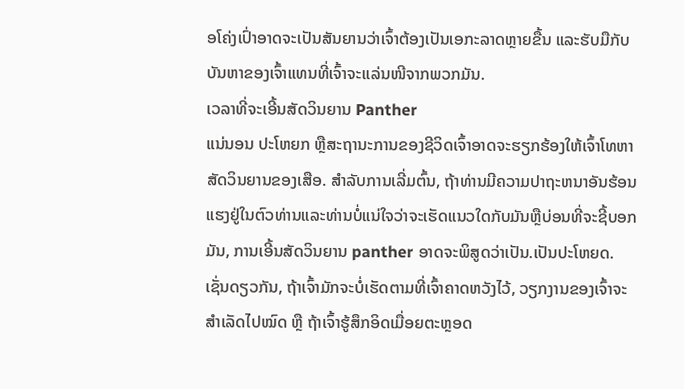ອໂຄ່ງເປົ່າອາດຈະເປັນສັນຍານວ່າເຈົ້າຕ້ອງເປັນເອກະລາດຫຼາຍຂື້ນ ແລະຮັບມືກັບບັນຫາຂອງເຈົ້າແທນທີ່ເຈົ້າຈະແລ່ນໜີຈາກພວກມັນ.
ເວລາທີ່ຈະເອີ້ນສັດວິນຍານ Panther
ແນ່ນອນ ປະໂຫຍກ ຫຼືສະຖານະການຂອງຊີວິດເຈົ້າອາດຈະຮຽກຮ້ອງໃຫ້ເຈົ້າໂທຫາສັດວິນຍານຂອງເສືອ. ສໍາລັບການເລີ່ມຕົ້ນ, ຖ້າທ່ານມີຄວາມປາຖະຫນາອັນຮ້ອນແຮງຢູ່ໃນຕົວທ່ານແລະທ່ານບໍ່ແນ່ໃຈວ່າຈະເຮັດແນວໃດກັບມັນຫຼືບ່ອນທີ່ຈະຊີ້ບອກມັນ, ການເອີ້ນສັດວິນຍານ panther ອາດຈະພິສູດວ່າເປັນ.ເປັນປະໂຫຍດ.
ເຊັ່ນດຽວກັນ, ຖ້າເຈົ້າມັກຈະບໍ່ເຮັດຕາມທີ່ເຈົ້າຄາດຫວັງໄວ້, ວຽກງານຂອງເຈົ້າຈະສຳເລັດໄປໝົດ ຫຼື ຖ້າເຈົ້າຮູ້ສຶກອິດເມື່ອຍຕະຫຼອດ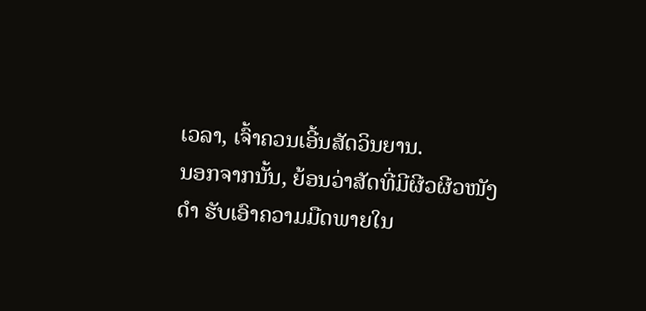ເວລາ, ເຈົ້າຄວນເອີ້ນສັດວິນຍານ.
ນອກຈາກນັ້ນ, ຍ້ອນວ່າສັດທີ່ມີຜີວຜີວໜັງດຳ ຮັບເອົາຄວາມມືດພາຍໃນ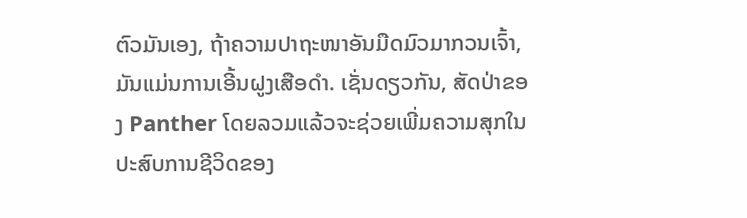ຕົວມັນເອງ, ຖ້າຄວາມປາຖະໜາອັນມືດມົວມາກວນເຈົ້າ, ມັນແມ່ນການເອີ້ນຝູງເສືອດຳ. ເຊັ່ນດຽວກັນ, ສັດປ່າຂອງ Panther ໂດຍລວມແລ້ວຈະຊ່ວຍເພີ່ມຄວາມສຸກໃນປະສົບການຊີວິດຂອງ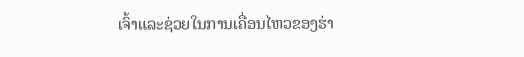ເຈົ້າແລະຊ່ວຍໃນການເຄື່ອນໄຫວຂອງຮ່າ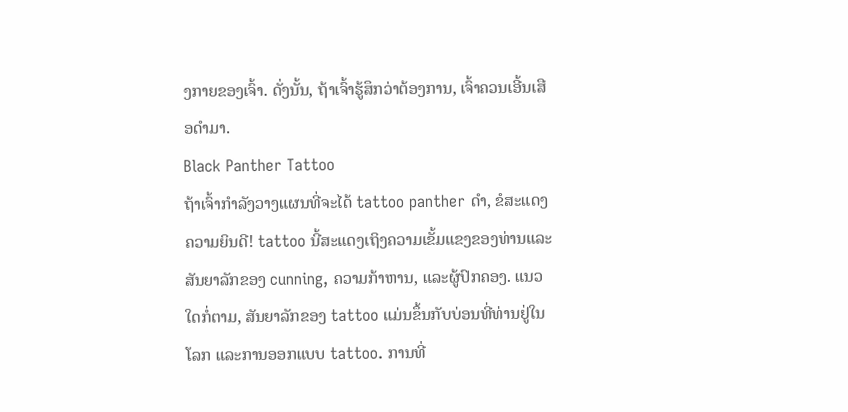ງກາຍຂອງເຈົ້າ. ດັ່ງນັ້ນ, ຖ້າເຈົ້າຮູ້ສຶກວ່າຕ້ອງການ, ເຈົ້າຄວນເອີ້ນເສືອດຳມາ.
Black Panther Tattoo
ຖ້າເຈົ້າກຳລັງວາງແຜນທີ່ຈະໄດ້ tattoo panther ດຳ, ຂໍສະແດງຄວາມຍິນດີ! tattoo ນີ້ສະແດງເຖິງຄວາມເຂັ້ມແຂງຂອງທ່ານແລະສັນຍາລັກຂອງ cunning, ຄວາມກ້າຫານ, ແລະຜູ້ປົກຄອງ. ແນວໃດກໍ່ຕາມ, ສັນຍາລັກຂອງ tattoo ແມ່ນຂຶ້ນກັບບ່ອນທີ່ທ່ານຢູ່ໃນໂລກ ແລະການອອກແບບ tattoo. ການທີ່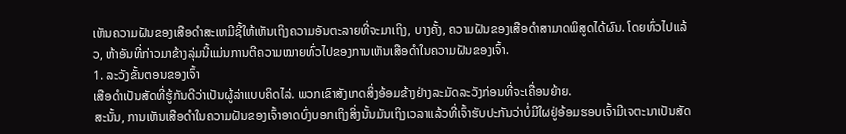ເຫັນຄວາມຝັນຂອງເສືອດໍາສະເຫມີຊີ້ໃຫ້ເຫັນເຖິງຄວາມອັນຕະລາຍທີ່ຈະມາເຖິງ, ບາງຄັ້ງ, ຄວາມຝັນຂອງເສືອດໍາສາມາດພິສູດໄດ້ຜົນ. ໂດຍທົ່ວໄປແລ້ວ, ຫ້າອັນທີ່ກ່າວມາຂ້າງລຸ່ມນີ້ແມ່ນການຕີຄວາມໝາຍທົ່ວໄປຂອງການເຫັນເສືອດຳໃນຄວາມຝັນຂອງເຈົ້າ.
1. ລະວັງຂັ້ນຕອນຂອງເຈົ້າ
ເສືອດຳເປັນສັດທີ່ຮູ້ກັນດີວ່າເປັນຜູ້ລ່າແບບຄິດໄລ່. ພວກເຂົາສັງເກດສິ່ງອ້ອມຂ້າງຢ່າງລະມັດລະວັງກ່ອນທີ່ຈະເຄື່ອນຍ້າຍ.
ສະນັ້ນ, ການເຫັນເສືອດຳໃນຄວາມຝັນຂອງເຈົ້າອາດບົ່ງບອກເຖິງສິ່ງນັ້ນມັນເຖິງເວລາແລ້ວທີ່ເຈົ້າຮັບປະກັນວ່າບໍ່ມີໃຜຢູ່ອ້ອມຮອບເຈົ້າມີເຈຕະນາເປັນສັດ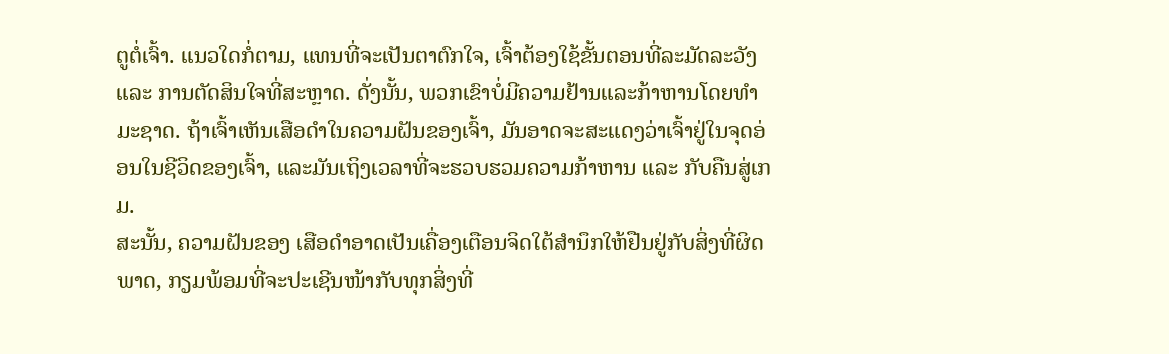ຕູຕໍ່ເຈົ້າ. ແນວໃດກໍ່ຕາມ, ແທນທີ່ຈະເປັນຕາຕົກໃຈ, ເຈົ້າຕ້ອງໃຊ້ຂັ້ນຕອນທີ່ລະມັດລະວັງ ແລະ ການຕັດສິນໃຈທີ່ສະຫຼາດ. ດັ່ງນັ້ນ, ພວກເຂົາບໍ່ມີຄວາມຢ້ານແລະກ້າຫານໂດຍທໍາມະຊາດ. ຖ້າເຈົ້າເຫັນເສືອດຳໃນຄວາມຝັນຂອງເຈົ້າ, ມັນອາດຈະສະແດງວ່າເຈົ້າຢູ່ໃນຈຸດອ່ອນໃນຊີວິດຂອງເຈົ້າ, ແລະມັນເຖິງເວລາທີ່ຈະຮວບຮວມຄວາມກ້າຫານ ແລະ ກັບຄືນສູ່ເກມ.
ສະນັ້ນ, ຄວາມຝັນຂອງ ເສືອດຳອາດເປັນເຄື່ອງເຕືອນຈິດໃຕ້ສຳນຶກໃຫ້ຢືນຢູ່ກັບສິ່ງທີ່ຜິດພາດ, ກຽມພ້ອມທີ່ຈະປະເຊີນໜ້າກັບທຸກສິ່ງທີ່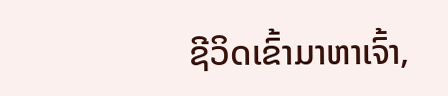ຊີວິດເຂົ້າມາຫາເຈົ້າ,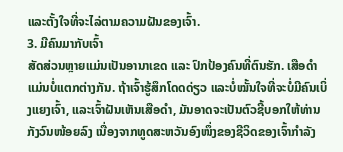ແລະຕັ້ງໃຈທີ່ຈະໄລ່ຕາມຄວາມຝັນຂອງເຈົ້າ.
3. ມີຄົນມາກັບເຈົ້າ
ສັດສ່ວນຫຼາຍແມ່ນເປັນອານາເຂດ ແລະ ປົກປ້ອງຄົນທີ່ຕົນຮັກ. ເສືອດຳແມ່ນບໍ່ແຕກຕ່າງກັນ. ຖ້າເຈົ້າຮູ້ສຶກໂດດດ່ຽວ ແລະບໍ່ໝັ້ນໃຈທີ່ຈະບໍ່ມີຄົນເບິ່ງແຍງເຈົ້າ, ແລະເຈົ້າຝັນເຫັນເສືອດຳ, ມັນອາດຈະເປັນຕົວຊີ້ບອກໃຫ້ທ່ານກັງວົນໜ້ອຍລົງ ເນື່ອງຈາກທູດສະຫວັນອົງໜຶ່ງຂອງຊີວິດຂອງເຈົ້າກຳລັງ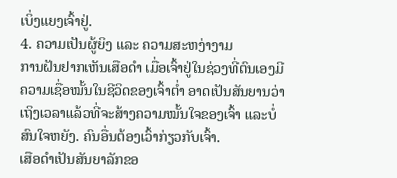ເບິ່ງແຍງເຈົ້າຢູ່.
4. ຄວາມເປັນຜູ້ຍິງ ແລະ ຄວາມສະຫງ່າງາມ
ການຝັນຢາກເຫັນເສືອດຳ ເມື່ອເຈົ້າຢູ່ໃນຊ່ວງທີ່ຕົນເອງມີຄວາມເຊື່ອໝັ້ນໃນຊີວິດຂອງເຈົ້າຕໍ່າ ອາດເປັນສັນຍານວ່າເຖິງເວລາແລ້ວທີ່ຈະສ້າງຄວາມໝັ້ນໃຈຂອງເຈົ້າ ແລະບໍ່ສົນໃຈຫຍັງ. ຄົນອື່ນຕ້ອງເວົ້າກ່ຽວກັບເຈົ້າ.
ເສືອດຳເປັນສັນຍາລັກຂອ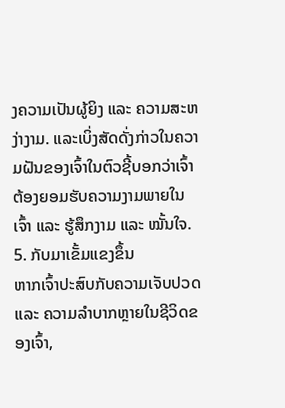ງຄວາມເປັນຜູ້ຍິງ ແລະ ຄວາມສະຫງ່າງາມ. ແລະເບິ່ງສັດດັ່ງກ່າວໃນຄວາມຝັນຂອງເຈົ້າໃນຕົວຊີ້ບອກວ່າເຈົ້າຕ້ອງຍອມຮັບຄວາມງາມພາຍໃນເຈົ້າ ແລະ ຮູ້ສຶກງາມ ແລະ ໝັ້ນໃຈ.
5. ກັບມາເຂັ້ມແຂງຂຶ້ນ
ຫາກເຈົ້າປະສົບກັບຄວາມເຈັບປວດ ແລະ ຄວາມລຳບາກຫຼາຍໃນຊີວິດຂອງເຈົ້າ,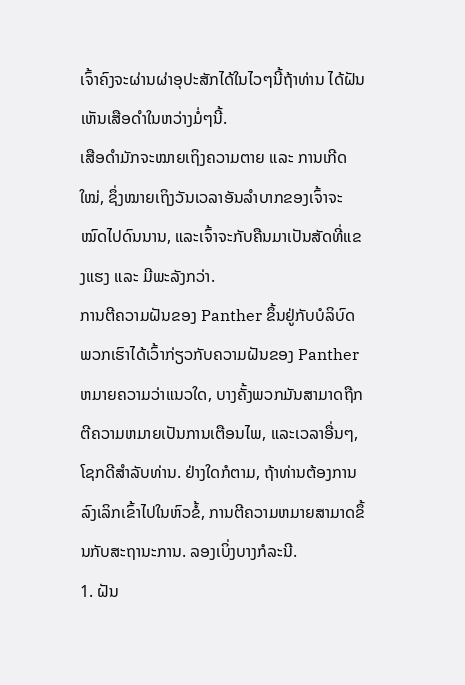ເຈົ້າຄົງຈະຜ່ານຜ່າອຸປະສັກໄດ້ໃນໄວໆນີ້ຖ້າທ່ານ ໄດ້ຝັນເຫັນເສືອດຳໃນຫວ່າງມໍ່ໆນີ້.
ເສືອດຳມັກຈະໝາຍເຖິງຄວາມຕາຍ ແລະ ການເກີດໃໝ່, ຊຶ່ງໝາຍເຖິງວັນເວລາອັນລຳບາກຂອງເຈົ້າຈະໝົດໄປດົນນານ, ແລະເຈົ້າຈະກັບຄືນມາເປັນສັດທີ່ແຂງແຮງ ແລະ ມີພະລັງກວ່າ.
ການຕີຄວາມຝັນຂອງ Panther ຂຶ້ນຢູ່ກັບບໍລິບົດ
ພວກເຮົາໄດ້ເວົ້າກ່ຽວກັບຄວາມຝັນຂອງ Panther ຫມາຍຄວາມວ່າແນວໃດ, ບາງຄັ້ງພວກມັນສາມາດຖືກຕີຄວາມຫມາຍເປັນການເຕືອນໄພ, ແລະເວລາອື່ນໆ, ໂຊກດີສໍາລັບທ່ານ. ຢ່າງໃດກໍຕາມ, ຖ້າທ່ານຕ້ອງການລົງເລິກເຂົ້າໄປໃນຫົວຂໍ້, ການຕີຄວາມຫມາຍສາມາດຂຶ້ນກັບສະຖານະການ. ລອງເບິ່ງບາງກໍລະນີ.
1. ຝັນ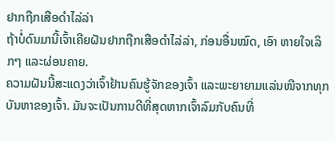ຢາກຖືກເສືອດຳໄລ່ລ່າ
ຖ້າບໍ່ດົນມານີ້ເຈົ້າເຄີຍຝັນຢາກຖືກເສືອດຳໄລ່ລ່າ, ກ່ອນອື່ນໝົດ, ເອົາ ຫາຍໃຈເລິກໆ ແລະຜ່ອນຄາຍ.
ຄວາມຝັນນີ້ສະແດງວ່າເຈົ້າຢ້ານຄົນຮູ້ຈັກຂອງເຈົ້າ ແລະພະຍາຍາມແລ່ນໜີຈາກທຸກບັນຫາຂອງເຈົ້າ. ມັນຈະເປັນການດີທີ່ສຸດຫາກເຈົ້າລົມກັບຄົນທີ່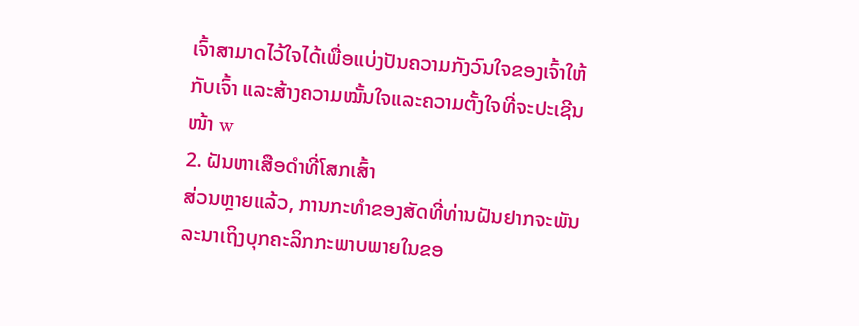ເຈົ້າສາມາດໄວ້ໃຈໄດ້ເພື່ອແບ່ງປັນຄວາມກັງວົນໃຈຂອງເຈົ້າໃຫ້ກັບເຈົ້າ ແລະສ້າງຄວາມໝັ້ນໃຈແລະຄວາມຕັ້ງໃຈທີ່ຈະປະເຊີນໜ້າ w
2. ຝັນຫາເສືອດຳທີ່ໂສກເສົ້າ
ສ່ວນຫຼາຍແລ້ວ, ການກະທຳຂອງສັດທີ່ທ່ານຝັນຢາກຈະພັນລະນາເຖິງບຸກຄະລິກກະພາບພາຍໃນຂອ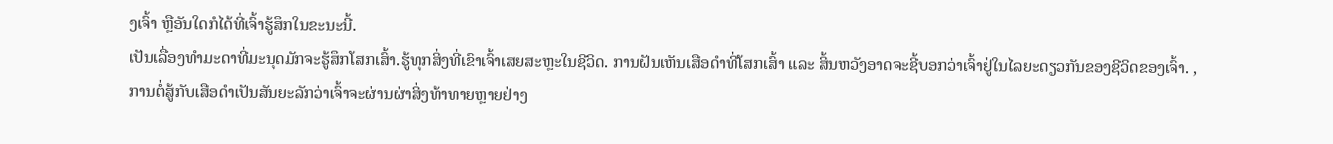ງເຈົ້າ ຫຼືອັນໃດກໍໄດ້ທີ່ເຈົ້າຮູ້ສຶກໃນຂະນະນີ້.
ເປັນເລື່ອງທຳມະດາທີ່ມະນຸດມັກຈະຮູ້ສຶກໂສກເສົ້າ.ຮູ້ທຸກສິ່ງທີ່ເຂົາເຈົ້າເສຍສະຫຼະໃນຊີວິດ. ການຝັນເຫັນເສືອດຳທີ່ໂສກເສົ້າ ແລະ ສິ້ນຫວັງອາດຈະຊີ້ບອກວ່າເຈົ້າຢູ່ໃນໄລຍະດຽວກັນຂອງຊີວິດຂອງເຈົ້າ. , ການຕໍ່ສູ້ກັບເສືອດຳເປັນສັນຍະລັກວ່າເຈົ້າຈະຜ່ານຜ່າສິ່ງທ້າທາຍຫຼາຍຢ່າງ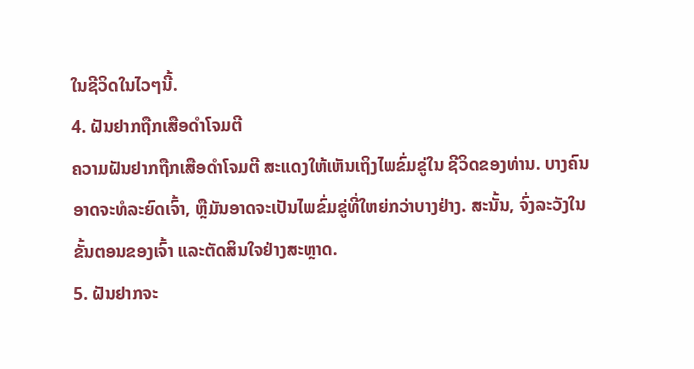ໃນຊີວິດໃນໄວໆນີ້.
4. ຝັນຢາກຖືກເສືອດຳໂຈມຕີ
ຄວາມຝັນຢາກຖືກເສືອດຳໂຈມຕີ ສະແດງໃຫ້ເຫັນເຖິງໄພຂົ່ມຂູ່ໃນ ຊີວິດຂອງທ່ານ. ບາງຄົນອາດຈະທໍລະຍົດເຈົ້າ, ຫຼືມັນອາດຈະເປັນໄພຂົ່ມຂູ່ທີ່ໃຫຍ່ກວ່າບາງຢ່າງ. ສະນັ້ນ, ຈົ່ງລະວັງໃນຂັ້ນຕອນຂອງເຈົ້າ ແລະຕັດສິນໃຈຢ່າງສະຫຼາດ.
5. ຝັນຢາກຈະ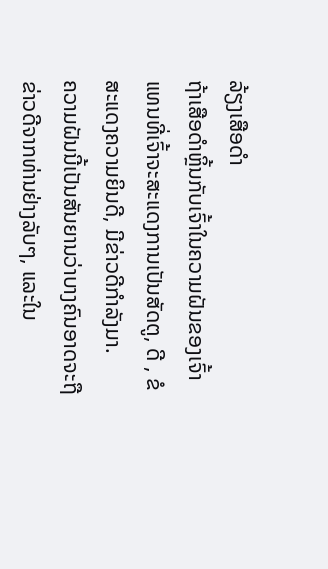ລ້ຽງເສືອດຳ
ຖ້າເສືອດຳຫຼິ້ນກັບເຈົ້າໃນຄວາມຝັນຂອງເຈົ້າ ແທນທີ່ເຈົ້າຈະສະແດງການເປັນສັດຕູ, ດີ , ຂໍສະແດງຄວາມຍິນດີ, ມີຂ່າວດີກຳລັງມາ.
ຄວາມຝັນນີ້ເປັນສັນຍານວ່າບາງຄົນອາດຈະຖືຂ່າວດີຈາກທ່ານຢ່າງລັບໆ, ແລະໃນ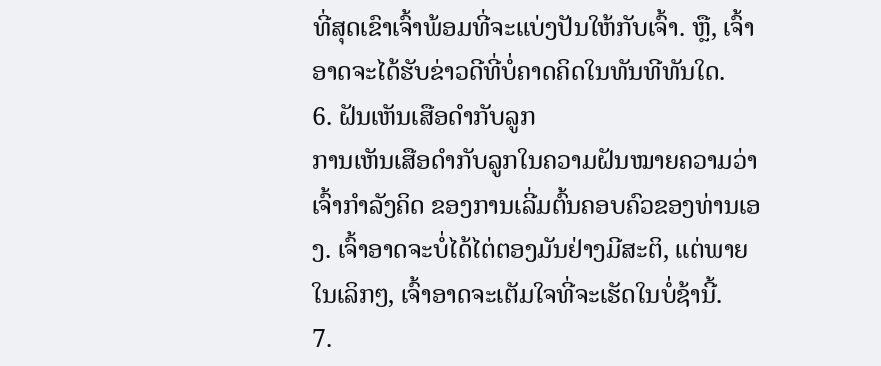ທີ່ສຸດເຂົາເຈົ້າພ້ອມທີ່ຈະແບ່ງປັນໃຫ້ກັບເຈົ້າ. ຫຼື, ເຈົ້າອາດຈະໄດ້ຮັບຂ່າວດີທີ່ບໍ່ຄາດຄິດໃນທັນທີທັນໃດ.
6. ຝັນເຫັນເສືອດຳກັບລູກ
ການເຫັນເສືອດຳກັບລູກໃນຄວາມຝັນໝາຍຄວາມວ່າເຈົ້າກຳລັງຄິດ ຂອງການເລີ່ມຕົ້ນຄອບຄົວຂອງທ່ານເອງ. ເຈົ້າອາດຈະບໍ່ໄດ້ໄຕ່ຕອງມັນຢ່າງມີສະຕິ, ແຕ່ພາຍໃນເລິກໆ, ເຈົ້າອາດຈະເຕັມໃຈທີ່ຈະເຮັດໃນບໍ່ຊ້ານີ້.
7.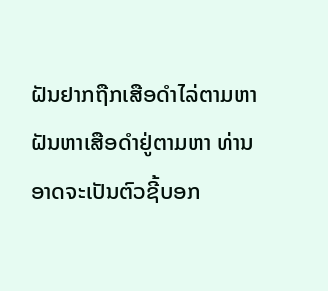ຝັນຢາກຖືກເສືອດຳໄລ່ຕາມຫາ
ຝັນຫາເສືອດຳຢູ່ຕາມຫາ ທ່ານອາດຈະເປັນຕົວຊີ້ບອກ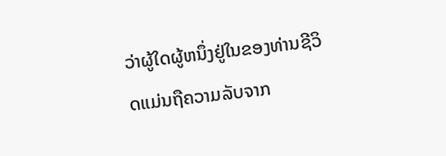ວ່າຜູ້ໃດຜູ້ຫນຶ່ງຢູ່ໃນຂອງທ່ານຊີວິດແມ່ນຖືຄວາມລັບຈາກ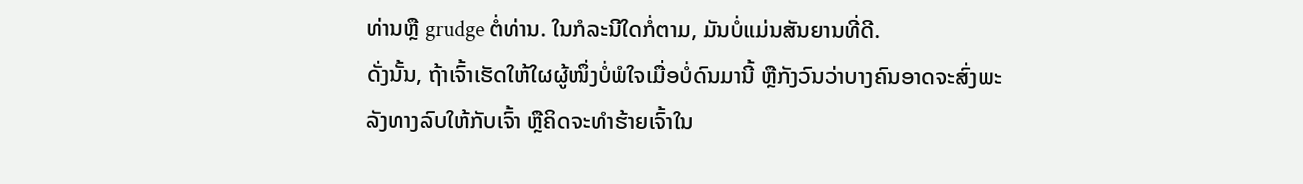ທ່ານຫຼື grudge ຕໍ່ທ່ານ. ໃນກໍລະນີໃດກໍ່ຕາມ, ມັນບໍ່ແມ່ນສັນຍານທີ່ດີ.
ດັ່ງນັ້ນ, ຖ້າເຈົ້າເຮັດໃຫ້ໃຜຜູ້ໜຶ່ງບໍ່ພໍໃຈເມື່ອບໍ່ດົນມານີ້ ຫຼືກັງວົນວ່າບາງຄົນອາດຈະສົ່ງພະລັງທາງລົບໃຫ້ກັບເຈົ້າ ຫຼືຄິດຈະທຳຮ້າຍເຈົ້າໃນ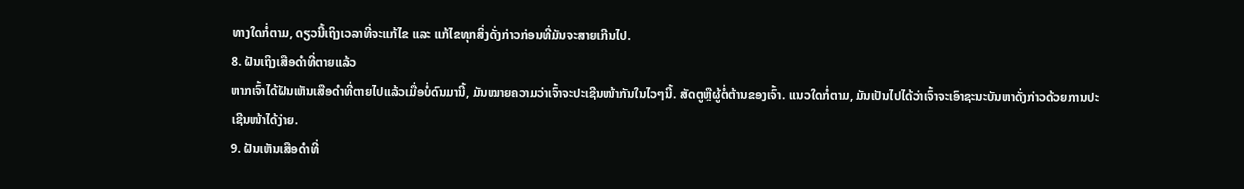ທາງໃດກໍ່ຕາມ, ດຽວນີ້ເຖິງເວລາທີ່ຈະແກ້ໄຂ ແລະ ແກ້ໄຂທຸກສິ່ງດັ່ງກ່າວກ່ອນທີ່ມັນຈະສາຍເກີນໄປ.
8. ຝັນເຖິງເສືອດຳທີ່ຕາຍແລ້ວ
ຫາກເຈົ້າໄດ້ຝັນເຫັນເສືອດຳທີ່ຕາຍໄປແລ້ວເມື່ອບໍ່ດົນມານີ້, ມັນໝາຍຄວາມວ່າເຈົ້າຈະປະເຊີນໜ້າກັນໃນໄວໆນີ້. ສັດຕູຫຼືຜູ້ຕໍ່ຕ້ານຂອງເຈົ້າ. ແນວໃດກໍ່ຕາມ, ມັນເປັນໄປໄດ້ວ່າເຈົ້າຈະເອົາຊະນະບັນຫາດັ່ງກ່າວດ້ວຍການປະເຊີນໜ້າໄດ້ງ່າຍ.
9. ຝັນເຫັນເສືອດຳທີ່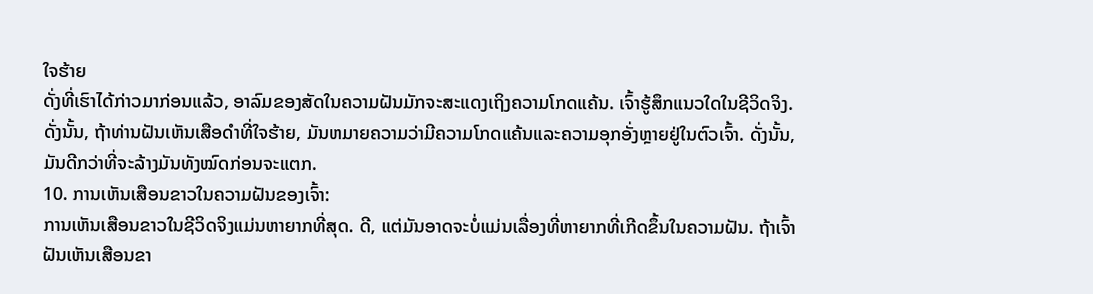ໃຈຮ້າຍ
ດັ່ງທີ່ເຮົາໄດ້ກ່າວມາກ່ອນແລ້ວ, ອາລົມຂອງສັດໃນຄວາມຝັນມັກຈະສະແດງເຖິງຄວາມໂກດແຄ້ນ. ເຈົ້າຮູ້ສຶກແນວໃດໃນຊີວິດຈິງ. ດັ່ງນັ້ນ, ຖ້າທ່ານຝັນເຫັນເສືອດໍາທີ່ໃຈຮ້າຍ, ມັນຫມາຍຄວາມວ່າມີຄວາມໂກດແຄ້ນແລະຄວາມອຸກອັ່ງຫຼາຍຢູ່ໃນຕົວເຈົ້າ. ດັ່ງນັ້ນ, ມັນດີກວ່າທີ່ຈະລ້າງມັນທັງໝົດກ່ອນຈະແຕກ.
10. ການເຫັນເສືອນຂາວໃນຄວາມຝັນຂອງເຈົ້າ:
ການເຫັນເສືອນຂາວໃນຊີວິດຈິງແມ່ນຫາຍາກທີ່ສຸດ. ດີ, ແຕ່ມັນອາດຈະບໍ່ແມ່ນເລື່ອງທີ່ຫາຍາກທີ່ເກີດຂຶ້ນໃນຄວາມຝັນ. ຖ້າເຈົ້າຝັນເຫັນເສືອນຂາ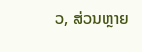ວ, ສ່ວນຫຼາຍ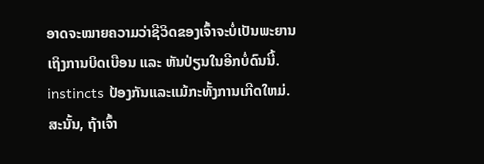ອາດຈະໝາຍຄວາມວ່າຊີວິດຂອງເຈົ້າຈະບໍ່ເປັນພະຍານເຖິງການບິດເບືອນ ແລະ ຫັນປ່ຽນໃນອີກບໍ່ດົນນີ້. instincts ປ້ອງກັນແລະແມ້ກະທັ້ງການເກີດໃຫມ່. ສະນັ້ນ, ຖ້າເຈົ້າ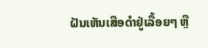ຝັນເຫັນເສືອດຳຢູ່ເລື້ອຍໆ ຫຼື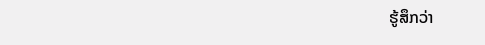ຮູ້ສຶກວ່າ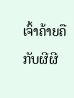ເຈົ້າຄ້າຍຄືກັບຜີຜີ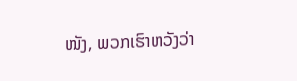ໜັງ, ພວກເຮົາຫວັງວ່າ